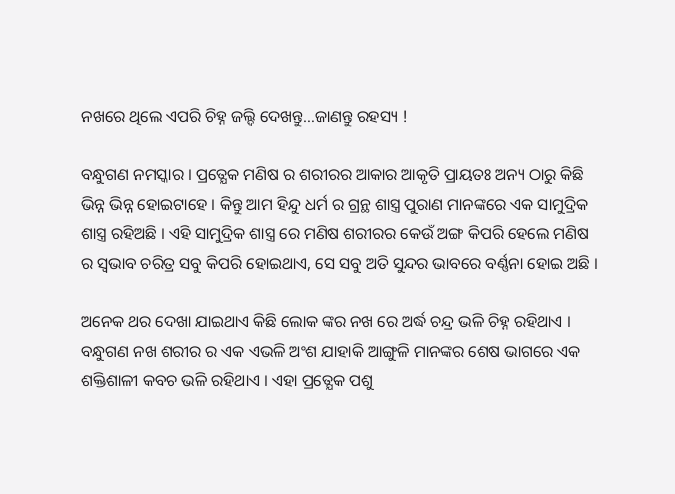ନଖରେ ଥିଲେ ଏପରି ଚିହ୍ନ ଜଲ୍ଦି ଦେଖନ୍ତୁ…ଜାଣନ୍ତୁ ରହସ୍ୟ !

ବନ୍ଧୁଗଣ ନମସ୍କାର । ପ୍ରତ୍ଯେକ ମଣିଷ ର ଶରୀରର ଆକାର ଆକୃତି ପ୍ରାୟତଃ ଅନ୍ୟ ଠାରୁ କିଛି ଭିନ୍ନ ଭିନ୍ନ ହୋଇଟାହେ । କିନ୍ତୁ ଆମ ହିନ୍ଦୁ ଧର୍ମ ର ଗ୍ରନ୍ଥ ଶାସ୍ତ୍ର ପୁରାଣ ମାନଙ୍କରେ ଏକ ସାମୁଦ୍ରିକ ଶାସ୍ତ୍ର ରହିଅଛି । ଏହି ସାମୁଦ୍ରିକ ଶାସ୍ତ୍ର ରେ ମଣିଷ ଶରୀରର କେଉଁ ଅଙ୍ଗ କିପରି ହେଲେ ମଣିଷ ର ସ୍ଵଭାବ ଚରିତ୍ର ସବୁ କିପରି ହୋଇଥାଏ, ସେ ସବୁ ଅତି ସୁନ୍ଦର ଭାବରେ ବର୍ଣ୍ଣନା ହୋଇ ଅଛି ।

ଅନେକ ଥର ଦେଖା ଯାଇଥାଏ କିଛି ଲୋକ ଙ୍କର ନଖ ରେ ଅର୍ଦ୍ଧ ଚନ୍ଦ୍ର ଭଳି ଚିହ୍ନ ରହିଥାଏ । ବନ୍ଧୁଗଣ ନଖ ଶରୀର ର ଏକ ଏଭଳି ଅଂଶ ଯାହାକି ଆଙ୍ଗୁଳି ମାନଙ୍କର ଶେଷ ଭାଗରେ ଏକ ଶକ୍ତିଶାଳୀ କବଚ ଭଳି ରହିଥାଏ । ଏହା ପ୍ରତ୍ଯେକ ପଶୁ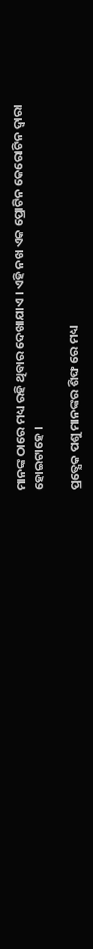ମାନଙ୍କ ଠାରେ ମଧ୍ୟ ରହି ଥିବାର ଦେଖାଯାଏ । ଏହି ନଖ ଏକ ପ୍ରୋଟିନ କେରୋଟିନ ଦ୍ଵାରା ହୋଇଟାହେ ।

ପ୍ରତ୍ଯେକ ପଶୁ ମାନଙ୍କର ଶିଙ୍ଘ ରେ ମଧ୍ୟ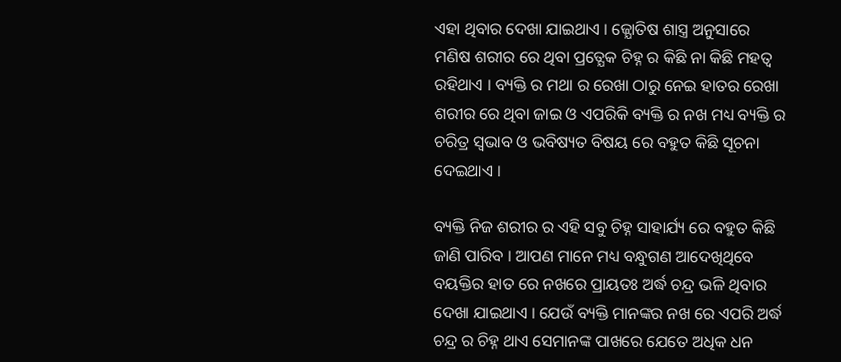ଏହା ଥିବାର ଦେଖା ଯାଇଥାଏ । ଜ୍ଯୋତିଷ ଶାସ୍ତ୍ର ଅନୁସାରେ ମଣିଷ ଶରୀର ରେ ଥିବା ପ୍ରତ୍ଯେକ ଚିହ୍ନ ର କିଛି ନା କିଛି ମହତ୍ଵ ରହିଥାଏ । ବ୍ୟକ୍ତି ର ମଥା ର ରେଖା ଠାରୁ ନେଇ ହାତର ରେଖା ଶରୀର ରେ ଥିବା ଜାଇ ଓ ଏପରିକି ବ୍ୟକ୍ତି ର ନଖ ମଧ୍ୟ ବ୍ୟକ୍ତି ର ଚରିତ୍ର ସ୍ଵଭାବ ଓ ଭବିଷ୍ୟତ ବିଷୟ ରେ ବହୁତ କିଛି ସୂଚନା ଦେଇଥାଏ ।

ବ୍ୟକ୍ତି ନିଜ ଶରୀର ର ଏହି ସବୁ ଚିହ୍ନ ସାହାର୍ଯ୍ୟ ରେ ବହୁତ କିଛି ଜାଣି ପାରିବ । ଆପଣ ମାନେ ମଧ୍ୟ ବନ୍ଧୁଗଣ ଆଦେଖିଥିବେ ବୟକ୍ତିର ହାତ ରେ ନଖରେ ପ୍ରାୟତଃ ଅର୍ଦ୍ଧ ଚନ୍ଦ୍ର ଭଳି ଥିବାର ଦେଖା ଯାଇଥାଏ । ଯେଉଁ ବ୍ୟକ୍ତି ମାନଙ୍କର ନଖ ରେ ଏପରି ଅର୍ଦ୍ଧ ଚନ୍ଦ୍ର ର ଚିହ୍ନ ଥାଏ ସେମାନଙ୍କ ପାଖରେ ଯେତେ ଅଧିକ ଧନ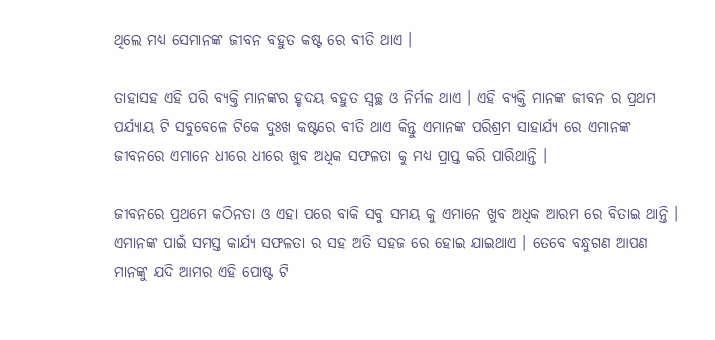ଥିଲେ ମଧ୍ୟ ସେମାନଙ୍କ ଜୀବନ ବହୁତ କଷ୍ଟ ରେ ବୀତି ଥାଏ ।

ତାହାସହ ଏହି ପରି ବ୍ୟକ୍ତି ମାନଙ୍କର ହୃଦୟ ବହୁତ ସ୍ଵଚ୍ଛ ଓ ନିର୍ମଳ ଥାଏ । ଏହି ବ୍ୟକ୍ତି ମାନଙ୍କ ଜୀବନ ର ପ୍ରଥମ ପର୍ଯ୍ୟାୟ ଟି ସବୁବେଳେ ଟିକେ ଦୁଃଖ କଷ୍ଟରେ ବୀତି ଥାଏ କିନ୍ତୁ ଏମାନଙ୍କ ପରିଶ୍ରମ ସାହାର୍ଯ୍ୟ ରେ ଏମାନଙ୍କ ଜୀବନରେ ଏମାନେ ଧୀରେ ଧୀରେ ଖୁବ ଅଧିକ ସଫଳତା କୁ ମଧ୍ୟ ପ୍ରାପ୍ତ କରି ପାରିଥାନ୍ତି ।

ଜୀବନରେ ପ୍ରଥମେ କଠିନତା ଓ ଏହା ପରେ ବାକି ସବୁ ସମୟ କୁ ଏମାନେ ଖୁବ ଅଧିକ ଆରମ ରେ ବିତାଇ ଥାନ୍ତି । ଏମାନଙ୍କ ପାଇଁ ସମସ୍ତ କାର୍ଯ୍ୟ ସଫଳତା ର ସହ ଅତି ସହଜ ରେ ହୋଇ ଯାଇଥାଏ । ତେବେ ବନ୍ଧୁଗଣ ଆପଣ ମାନଙ୍କୁ ଯଦି ଆମର ଏହି ପୋଷ୍ଟ ଟି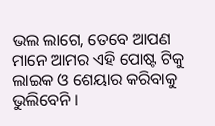ଭଲ ଲାଗେ, ତେବେ ଆପଣ ମାନେ ଆମର ଏହି ପୋଷ୍ଟ ଟିକୁ ଲାଇକ ଓ ଶେୟାର କରିବାକୁ ଭୁଲିବେନି ।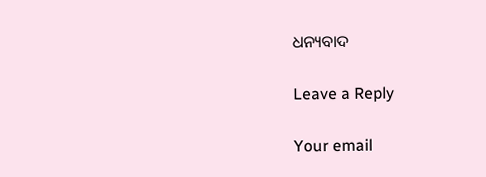ଧନ୍ୟବାଦ

Leave a Reply

Your email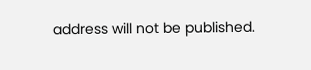address will not be published.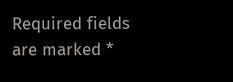Required fields are marked *